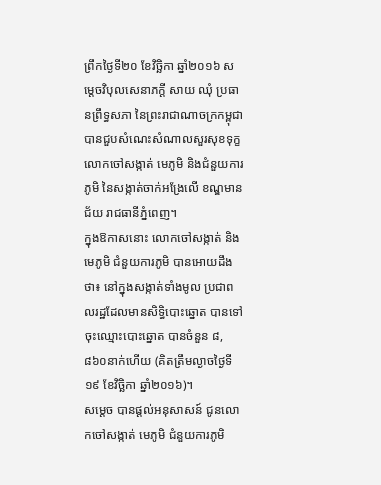ព្រឹកថ្ងៃទី២០ ខែវិច្ឆិកា ឆ្នាំ២០១៦ សម្តេចវិបុលសេនាភក្តី សាយ ឈុំ ប្រធានព្រឹទ្ធសភា នៃព្រះរាជាណាចក្រកម្ពុជា បានជួបសំណេះសំណាលសួរសុខទុក្ខ លោកចៅសង្កាត់ មេភូមិ និងជំនួយការភូមិ នៃសង្កាត់ចាក់អង្រែលើ ខណ្ឌមានជ័យ រាជធានីភ្នំពេញ។
ក្នុងឱកាសនោះ លោកចៅសង្កាត់ និងមេភូមិ ជំនួយការភូមិ បានអោយដឹងថា៖ នៅក្នុងសង្កាត់ទាំងមូល ប្រជាពលរដ្ឋដែលមានសិទ្ធិបោះឆ្នោត បានទៅចុះឈ្មោះបោះឆ្នោត បានចំនួន ៨,៨៦០នាក់ហើយ (គិតត្រឹមល្ងាចថ្ងៃទី១៩ ខែវិច្ឆិកា ឆ្នាំ២០១៦)។
សម្តេច បានផ្តល់អនុសាសន៍ ជូនលោកចៅសង្កាត់ មេភូមិ ជំនួយការភូមិ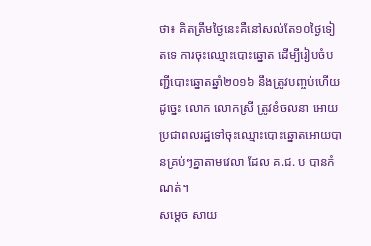ថា៖ គិតត្រឹមថ្ងៃនេះគឺនៅសល់តែ១០ថ្ងៃទៀតទេ ការចុះឈ្មោះបោះឆ្នោត ដើម្បីរៀបចំបញ្ជីបោះឆ្នោតឆ្នាំ២០១៦ នឹងត្រូវបញ្ចប់ហើយ ដូច្នេះ លោក លោកស្រី ត្រូវខំចលនា អោយប្រជាពលរដ្ឋទៅចុះឈ្មោះបោះឆ្នោតអោយបានគ្រប់ៗគ្នាតាមវេលា ដែល គ.ជ. ប បានកំណត់។
សម្តេច សាយ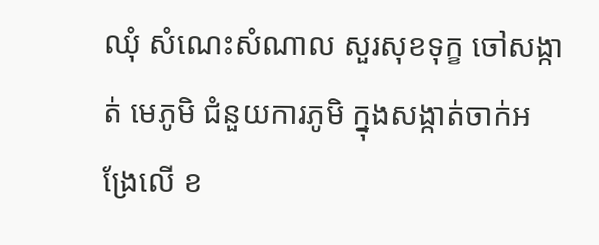ឈុំ សំណេះសំណាល សួរសុខទុក្ខ ចៅសង្កាត់ មេភូមិ ជំនួយការភូមិ ក្នុងសង្កាត់ចាក់អង្រែលើ ខ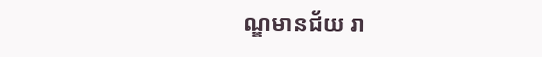ណ្ឌមានជ័យ រា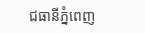ជធានីភ្នំពេញ